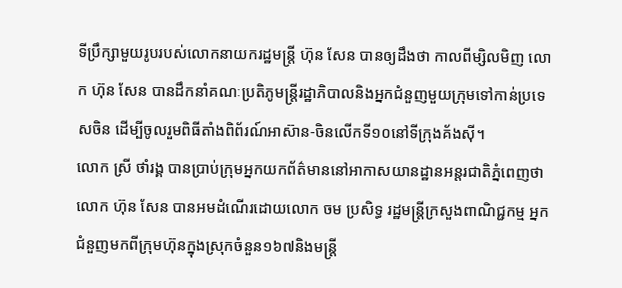ទីប្រឹក្សាមួយរូបរបស់លោកនាយករដ្ឋមន្ត្រី ហ៊ុន សែន បានឲ្យដឹងថា កាលពីម្សិលមិញ លោក ហ៊ុន សែន បានដឹកនាំគណៈប្រតិភូមន្ត្រីរដ្ឋាភិបាលនិងអ្នកជំនួញមួយក្រុមទៅកាន់ប្រទេសចិន ដើម្បីចូលរួមពិធីតាំងពិព័រណ៍អាស៊ាន-ចិនលើកទី១០នៅទីក្រុងគ័ងស៊ី។
លោក ស្រី ថាំរង្គ បានប្រាប់ក្រុមអ្នកយកព័ត៌មាននៅអាកាសយានដ្ឋានអន្តរជាតិភ្នំពេញថា លោក ហ៊ុន សែន បានអមដំណើរដោយលោក ចម ប្រសិទ្ធ រដ្ឋមន្ត្រីក្រសួងពាណិជ្ជកម្ម អ្នកជំនួញមកពីក្រុមហ៊ុនក្នុងស្រុកចំនួន១៦៧និងមន្ត្រី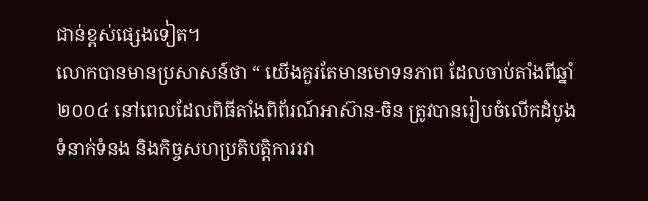ជាន់ខ្ពស់ផ្សេងទៀត។
លោកបានមានប្រសាសន៍ថា “ យើងគួរតែមានមោទនភាព ដែលចាប់តាំងពីឆ្នាំ២០០៤ នៅពេលដែលពិធីតាំងពិព័រណ៍អាស៊ាន-ចិន ត្រូវបានរៀបចំលើកដំបូង ទំនាក់ទំនង និងកិច្ចសហប្រតិបត្តិការរវា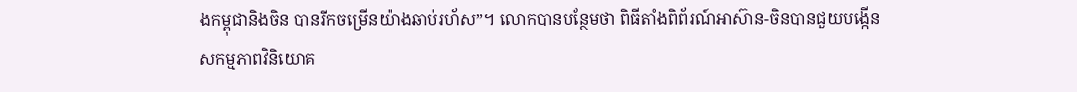ងកម្ពុជានិងចិន បានរីកចម្រើនយ៉ាងឆាប់រហ័ស”។ លោកបានបន្ថែមថា ពិធីតាំងពិព័រណ៍អាស៊ាន-ចិនបានជួយបង្កើនសកម្មភាពវិនិយោគ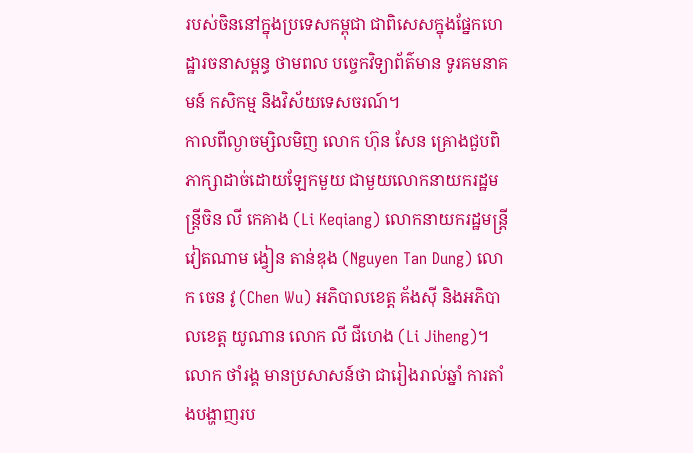របស់ចិននៅក្នុងប្រទេសកម្ពុជា ជាពិសេសក្នុងផ្នែកហេដ្ឋារចនាសម្ពន្ធ ថាមពល បច្ចេកវិទ្យាព័ត៌មាន ទូរគមនាគមន៍ កសិកម្ម និងវិស័យទេសចរណ៍។
កាលពីល្ងាចម្សិលមិញ លោក ហ៊ុន សែន គ្រោងជួបពិភាក្សាដាច់ដោយឡែកមួយ ជាមួយលោកនាយករដ្ឋមន្ត្រីចិន លី កេគាង (Li Keqiang) លោកនាយករដ្ឋមន្ត្រីវៀតណាម ង្វៀន តាន់ឌុង (Nguyen Tan Dung) លោក ចេន វូ (Chen Wu) អភិបាលខេត្ត គ័ងស៊ី និងអភិបាលខេត្ត យូណាន លោក លី ជីហេង (Li Jiheng)។
លោក ថាំរង្គ មានប្រសាសន៍ថា ជារៀងរាល់ឆ្នាំ ការតាំងបង្ហាញរប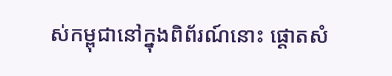ស់កម្ពុជានៅក្នុងពិព័រណ៍នោះ ផ្តោតសំ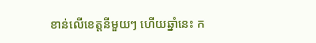ខាន់លើខេត្តនីមួយៗ ហើយឆ្នាំនេះ ក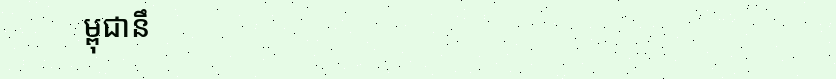ម្ពុជានឹ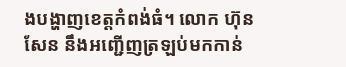ងបង្ហាញខេត្តកំពង់ធំ។ លោក ហ៊ុន សែន នឹងអញ្ជើញត្រឡប់មកកាន់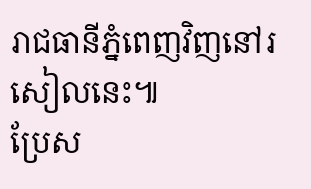រាជធានីភ្នំពេញវិញនៅរសៀលនេះ៕
ប្រែស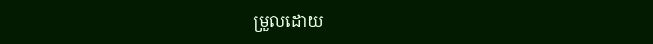ម្រួលដោយ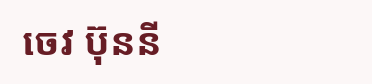ចេវ ប៊ុននី